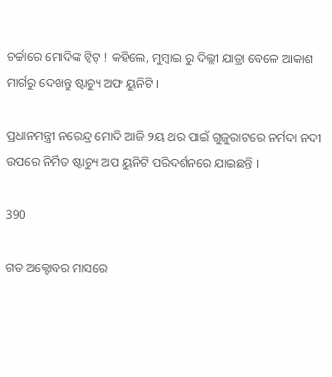ଚର୍ଚ୍ଚାରେ ମୋଦିଙ୍କ ଟ୍ୱିଟ୍ ! କହିଲେ, ମୁମ୍ବାଇ ରୁ ଦିଲ୍ଲୀ ଯାତ୍ରା ବେଳେ ଆକାଶ ମାର୍ଗରୁ ଦେଖନ୍ତୁ ଷ୍ଟାଚ୍ୟୁ ଅଫ ୟୁନିଟି ।

ପ୍ରଧାନମନ୍ତ୍ରୀ ନରେନ୍ଦ୍ର ମୋଦି ଆଜି ୨ୟ ଥର ପାଇଁ ଗୁଜୁରାଟରେ ନର୍ମଦା ନଦୀ ଉପରେ ନିର୍ମିତ ଷ୍ଟାଚ୍ୟୁ ଅପ ୟୁନିଟି ପରିଦର୍ଶନରେ ଯାଇଛନ୍ତି ।

390

ଗତ ଅକ୍ଟୋବର ମାସରେ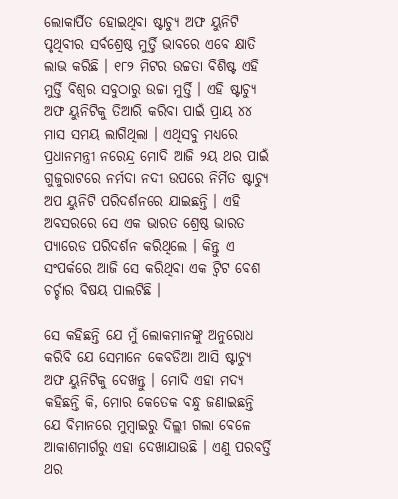ଲୋକାର୍ପିତ ହୋଇଥିବା ଷ୍ଟାଚ୍ୟୁ ଅଫ ୟୁନିଟି ପୃଥିବୀର ସର୍ବଶ୍ରେଷ୍ଠ ମୁର୍ତ୍ତି ଭାବରେ ଏବେ କ୍ଷାତି ଲାଭ କରିଛି । ୧୮୨ ମିଟର ଉଚ୍ଚତା ବିଶିଷ୍ଟ ଏହି ମୁର୍ତ୍ତି ବିଶ୍ୱର ସବୁଠାରୁ ଉଚ୍ଚା ମୁର୍ତ୍ତି । ଏହି ଷ୍ଟାଚ୍ୟୁ ଅଫ ୟୁନିଟିକୁ ତିଆରି କରିବା ପାଇଁ ପ୍ରାୟ ୪୪ ମାସ ସମୟ ଲାଗିଥିଲା । ଏଥିସବୁ ମଧ୍ୟରେ ପ୍ରଧାନମନ୍ତ୍ରୀ ନରେନ୍ଦ୍ର ମୋଦି ଆଜି ୨ୟ ଥର ପାଇଁ ଗୁଜୁରାଟରେ ନର୍ମଦା ନଦୀ ଉପରେ ନିର୍ମିତ ଷ୍ଟାଚ୍ୟୁ ଅପ ୟୁନିଟି ପରିଦର୍ଶନରେ ଯାଇଛନ୍ତି । ଏହି ଅବସରରେ ସେ ଏକ ଭାରତ ଶ୍ରେଷ୍ଠ ଭାରତ ପ୍ୟାରେଡ ପରିଦର୍ଶନ କରିଥିଲେ । କିନ୍ତୁ ଏ ସଂପର୍କରେ ଆଜି ସେ କରିଥିବା ଏକ ଟ୍ଵିଟ ବେଶ ଚର୍ଚ୍ଚାର ବିଷୟ ପାଲଟିଛି ।

ସେ କହିଛନ୍ତି ଯେ ମୁଁ ଲୋକମାନଙ୍କୁ ଅନୁରୋଧ କରିବି ଯେ ସେମାନେ କେବଡିଆ ଆସି ଷ୍ଟାଚ୍ୟୁ ଅଫ ୟୁନିଟିକୁ ଦେଖନ୍ତୁ । ମୋଦି ଏହା ମଦ୍ୟ କହିଛନ୍ତି କି, ମୋର କେତେକ ବନ୍ଧୁ ଜଣାଇଛନ୍ତି ଯେ ବିମାନରେ ମୁମ୍ବାଇରୁ ଦିଲ୍ଲୀ ଗଲା ବେଳେ ଆକାଶମାର୍ଗରୁ ଏହା ଦେଖାଯାଉଛି । ଏଣୁ ପରବର୍ତ୍ତି ଥର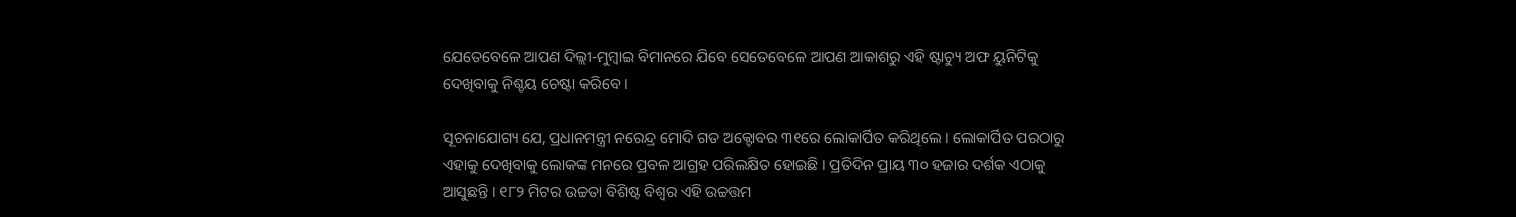ଯେତେବେଳେ ଆପଣ ଦିଲ୍ଲୀ-ମୁମ୍ବାଇ ବିମାନରେ ଯିବେ ସେତେବେଳେ ଆପଣ ଆକାଶରୁ ଏହି ଷ୍ଟାଚ୍ୟୁ ଅଫ ୟୁନିଟିକୁ ଦେଖିବାକୁ ନିଶ୍ଚୟ ଚେଷ୍ଟା କରିବେ ।

ସୂଚନାଯୋଗ୍ୟ ଯେ, ପ୍ରଧାନମନ୍ତ୍ରୀ ନରେନ୍ଦ୍ର ମୋଦି ଗତ ଅକ୍ଟୋବର ୩୧ରେ ଲୋକାର୍ପିତ କରିଥିଲେ । ଲୋକାର୍ପିତ ପରଠାରୁ ଏହାକୁ ଦେଖିବାକୁ ଲୋକଙ୍କ ମନରେ ପ୍ରବଳ ଆଗ୍ରହ ପରିଲକ୍ଷିତ ହୋଇଛି । ପ୍ରତିଦିନ ପ୍ରାୟ ୩୦ ହଜାର ଦର୍ଶକ ଏଠାକୁ ଆସୁଛନ୍ତି । ୧୮୨ ମିଟର ଉଚ୍ଚତା ବିଶିଷ୍ଟ ବିଶ୍ୱର ଏହି ଉଚ୍ଚତ୍ତମ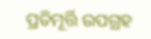ପ୍ରତିମୂର୍ତ୍ତି ଉପଗ୍ରହ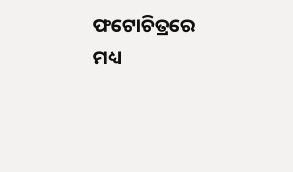ଫଟୋଚିତ୍ରରେ ମଧ୍ୟ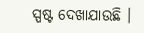ସ୍ପଷ୍ଟ ଦେଖାଯାଉଛି ।